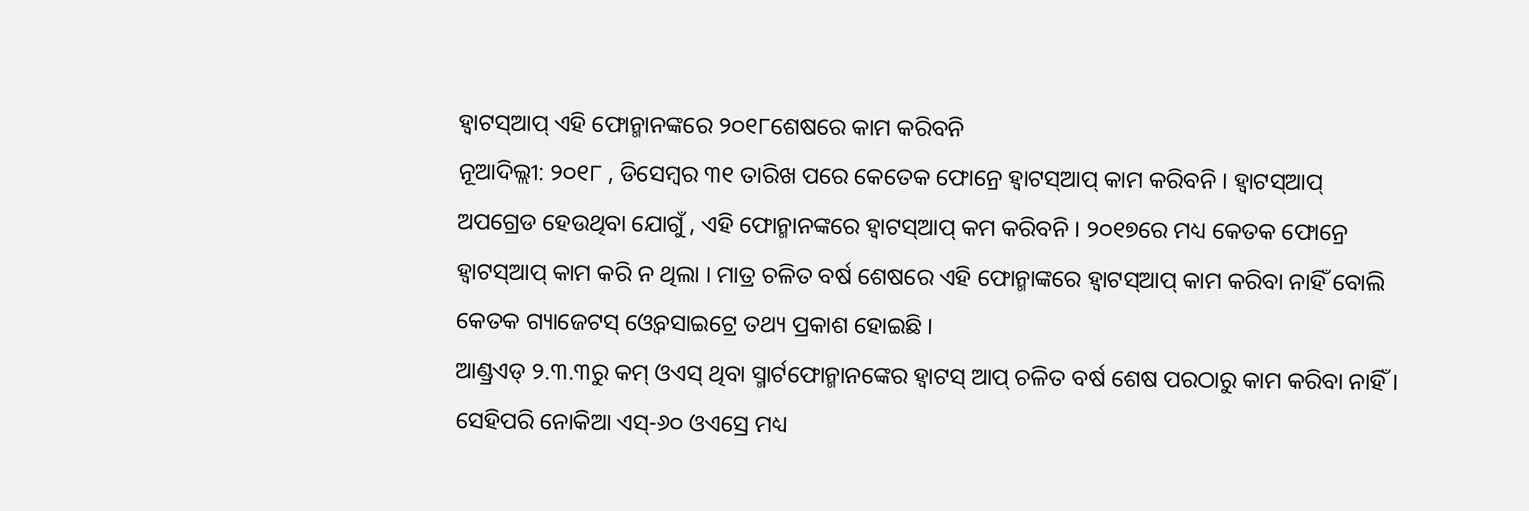ହ୍ୱାଟସ୍ଆପ୍ ଏହି ଫୋନ୍ମାନଙ୍କରେ ୨୦୧୮ଶେଷରେ କାମ କରିବନି
ନୂଆଦିଲ୍ଲୀ: ୨୦୧୮ , ଡିସେମ୍ବର ୩୧ ତାରିଖ ପରେ କେତେକ ଫୋନ୍ରେ ହ୍ୱାଟସ୍ଆପ୍ କାମ କରିବନି । ହ୍ୱାଟସ୍ଆପ୍ ଅପଗ୍ରେଡ ହେଉଥିବା ଯୋଗୁଁ , ଏହି ଫୋନ୍ମାନଙ୍କରେ ହ୍ୱାଟସ୍ଆପ୍ କମ କରିବନି । ୨୦୧୭ରେ ମଧ୍ୟ କେତକ ଫୋନ୍ରେ ହ୍ୱାଟସ୍ଆପ୍ କାମ କରି ନ ଥିଲା । ମାତ୍ର ଚଳିତ ବର୍ଷ ଶେଷରେ ଏହି ଫୋନ୍ମାଙ୍କରେ ହ୍ୱାଟସ୍ଆପ୍ କାମ କରିବା ନାହିଁ ବୋଲି କେତକ ଗ୍ୟାଜେଟସ୍ ଓ୍ୱେବସାଇଟ୍ରେ ତଥ୍ୟ ପ୍ରକାଶ ହୋଇଛି ।
ଆଣ୍ଡ୍ରଏଡ୍ ୨.୩.୩ରୁ କମ୍ ଓଏସ୍ ଥିବା ସ୍ମାର୍ଟଫୋନ୍ମାନଙ୍କେର ହ୍ୱାଟସ୍ ଆପ୍ ଚଳିତ ବର୍ଷ ଶେଷ ପରଠାରୁ କାମ କରିବା ନାହିଁ ।
ସେହିପରି ନୋକିଆ ଏସ୍-୬୦ ଓଏସ୍ରେ ମଧ୍ୟ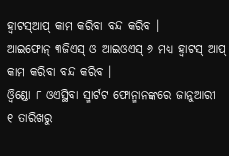ହ୍ୱାଟସ୍ଆପ୍ କାମ କରିବା ବନ୍ଦ କରିବ ।
ଆଇଫୋନ୍ ୩ଜିଏସ୍ ଓ ଆଇଓଏସ୍ ୬ ମଧ୍ୟ ହ୍ୱାଟସ୍ ଆପ୍ କାମ କରିବା ବନ୍ଦ କରିବ ।
ଓ୍ୱିଣ୍ଡୋ ୮ ଓଏସ୍ଥିବା ସ୍ମାର୍ଟଟ ଫୋନ୍ମାନଙ୍କରେ ଜାନୁଆରୀ ୧ ତାରିଖରୁ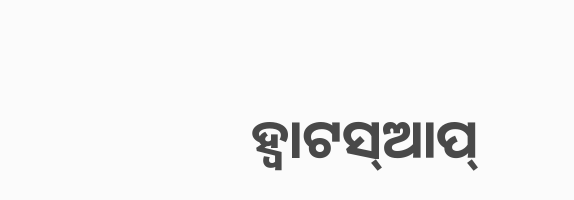ହ୍ୱାଟସ୍ଆପ୍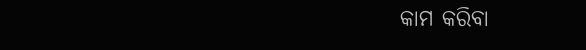କାମ କରିବା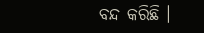ବନ୍ଦ କରିଛି ।